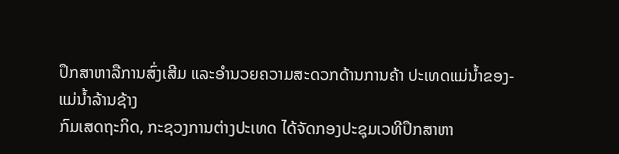ປຶກສາຫາລືການສົ່ງເສີມ ແລະອຳນວຍຄວາມສະດວກດ້ານການຄ້າ ປະເທດແມ່ນໍ້າຂອງ-ແມ່ນໍ້າລ້ານຊ້າງ
ກົມເສດຖະກິດ, ກະຊວງການຕ່າງປະເທດ ໄດ້ຈັດກອງປະຊຸມເວທີປຶກສາຫາ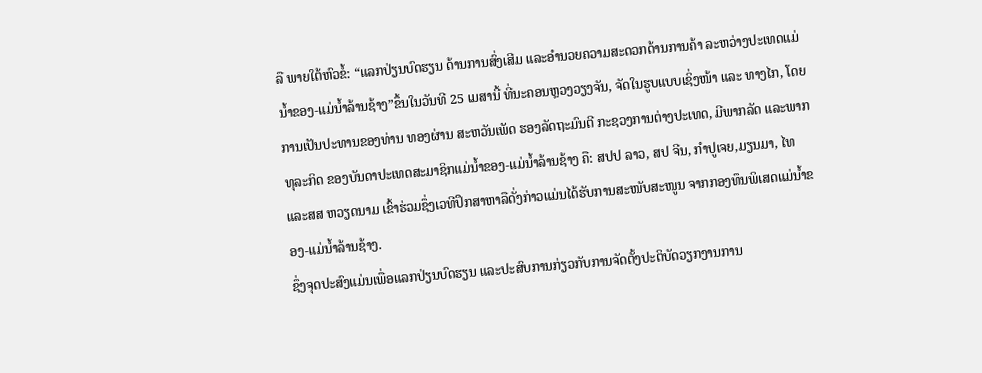ລື ພາຍໃຕ້ຫົວຂໍ້: “ແລກປ່ຽນບົດຮຽນ ດ້ານການສົ່ງເສີມ ແລະອໍານວຍຄວາມສະດວກດ້ານການຄ້າ ລະຫວ່າງປະເທດແມ່ນໍ້າຂອງ-ແມ່ນໍ້າລ້ານຊ້າງ”ຂຶ້ນໃນວັນທີ 25 ເມສານີ້ ທີ່ນະຄອນຫຼວງວຽງຈັນ, ຈັດໃນຮູບແບບເຊິ່ງໜ້າ ແລະ ທາງໄກ, ໂດຍການເປັນປະທານຂອງທ່ານ ທອງຜ່ານ ສະຫວັນເພັດ ຮອງລັດຖະມົນຕີ ກະຊວງການຕ່າງປະເທດ, ມີພາກລັດ ແລະພາກທຸລະກິດ ຂອງບັນດາປະເທດສະມາຊິກແມ່ນໍ້າຂອງ-ແມ່ນໍ້າລ້ານຊ້າງ ຄື: ສປປ ລາວ, ສປ ຈີນ, ກຳປູເຈຍ,ມຽນມາ, ໄທ ແລະສສ ຫວຽດນາມ ເຂົ້າຮ່ວມຊຶ່ງເວທີປຶກສາຫາລືດັ່ງກ່າວແມ່ນໄດ້ຮັບການສະໜັບສະໜູນ ຈາກກອງທຶນພິເສດແມ່ນໍ້າຂອງ-ແມ່ນໍ້າລ້ານຊ້າງ.
ຊຶ່ງຈຸດປະສົງແມ່ນເພື່ອແລກປ່ຽນບົດຮຽນ ແລະປະສົບການກ່ຽວກັບການຈັດຕັ້ງປະຕິບັດວຽກງານການ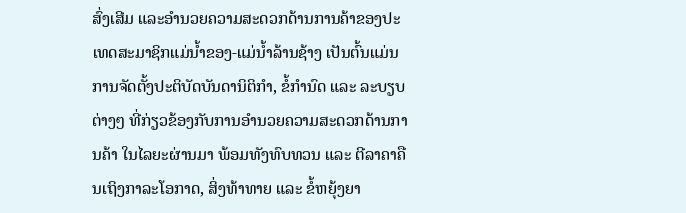ສົ່ງເສີມ ແລະອຳນວຍຄວາມສະດວກດ້ານການຄ້າຂອງປະເທດສະມາຊິກແມ່ນໍ້າຂອງ-ແມ່ນໍ້າລ້ານຊ້າງ ເປັນຕົ້ນແມ່ນການຈັດຕັ້ງປະຕິບັດບັນດານິຕິກຳ, ຂໍ້ກຳນົດ ແລະ ລະບຽບຕ່າງໆ ທີ່ກ່ຽວຂ້ອງກັບການອຳນວຍຄວາມສະດວກດ້ານການຄ້າ ໃນໄລຍະຜ່ານມາ ພ້ອມທັງທົບທວນ ແລະ ຕີລາຄາຄືນເຖິງກາລະໂອກາດ, ສິ່ງທ້າທາຍ ແລະ ຂໍ້ຫຍຸ້ງຍາ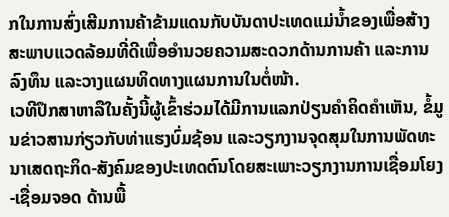ກໃນການສົ່ງເສີມການຄ້າຂ້າມແດນກັບບັນດາປະເທດແມ່ນໍ້າຂອງເພື່ອສ້າງສະພາບແວດລ້ອມທີ່ດີເພື່ອອຳນວຍຄວາມສະດວກດ້ານການຄ້າ ແລະການລົງທຶນ ແລະວາງແຜນທິດທາງແຜນການໃນຕໍ່ໜ້າ.
ເວທີປຶກສາຫາລືໃນຄັ້ງນີ້ຜູ້ເຂົ້າຮ່ວມໄດ້ມີການແລກປ່ຽນຄໍາຄິດຄໍາເຫັນ, ຂໍ້ມູນຂ່າວສານກ່ຽວກັບທ່າແຮງບົ່ມຊ້ອນ ແລະວຽກງານຈຸດສຸມໃນການພັດທະນາເສດຖະກິດ-ສັງຄົມຂອງປະເທດຕົນໂດຍສະເພາະວຽກງານການເຊື່ອມໂຍງ-ເຊື່ອມຈອດ ດ້ານພື້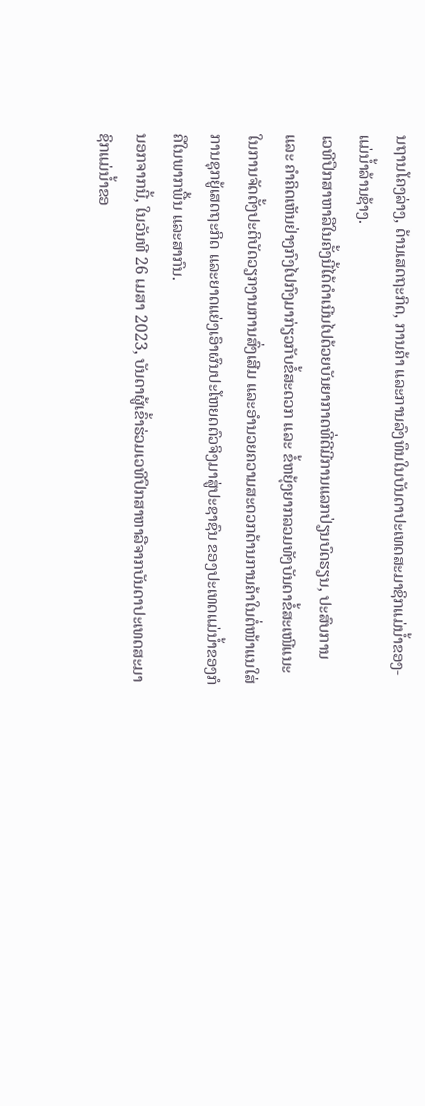ນຖານໂຄງລ່າງ, ດ້ານເສດຖະກິດ, ການຄ້າ ແລະການລົງທຶນໃນບັນດາປະເທດສະມາຊິກແມ່ນໍ້າຂອງ-ແມ່ນໍ້າລ້ານຊ້າງ.
ເວທີປຶກສາຫາລືໃນຄັ້ງນີ້ໄດ້ດໍາເນີນໄປດ້ວຍບັນຍາກາດທີ່ດີມີການແລກປ່ຽນບົດຮຽນ, ປະສົບການ ແລະ ຄໍາຄິດເຫັນຢ່າງກົງໄປກົງມາກ່ຽວກັບຂໍ້ສະດວກ ແລະ ຂໍ້ຫຍຸ້ງຍາກລວມທັງບັນດາຂໍ້ສະເໜີແນະໃນການຈັດຕັ້ງປະຕິບັດວຽກງານການສົ່ງເສີມ ແລະອຳນວຍຄວາມສະດວກດ້ານການຄ້າໃນຕໍ່ໜ້າແນໃສ່ການຊຸກຍູ້ເສດຖະກິດ ແລະຍາດແຍ່ງເອົາຜົນປະໂຫຍດຕົວຈິງມາສູ່ປະຊາຊົນ ຂອງປະເທດແມ່ນໍ້າຂອງກໍຄືໃນພາກພື້ນ ແລະສາກົນ.
ນອກຈາກນີ້, ໃນວັນທີ 26 ເມສາ 2023, ບັນດາຜູ້ເຂົ້າຮ່ວມເວທີປຶກສາຫາລືຈາກບັນດາປະເທດສະມາຊິກແມ່ນໍ້າຂອ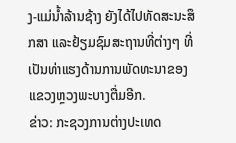ງ-ແມ່ນໍ້າລ້ານຊ້າງ ຍັງໄດ້ໄປທັດສະນະສຶກສາ ແລະຢ້ຽມຊົມສະຖານທີ່ຕ່າງໆ ທີ່ເປັນທ່າແຮງດ້ານການພັດທະນາຂອງແຂວງຫຼວງພະບາງຕື່ມອີກ.
ຂ່າວ: ກະຊວງການຕ່າງປະເທດ